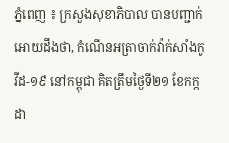ភ្នំពេញ ៖ ក្រសួងសុខាភិបាល បានបញ្ជាក់អោយដឹងថា, កំណេីនអត្រាចាក់វ៉ាក់សាំងកូវីដ-១៩ នៅកម្ពុជា គិតត្រឹមថ្ងៃទី២១ ខែកក្កដា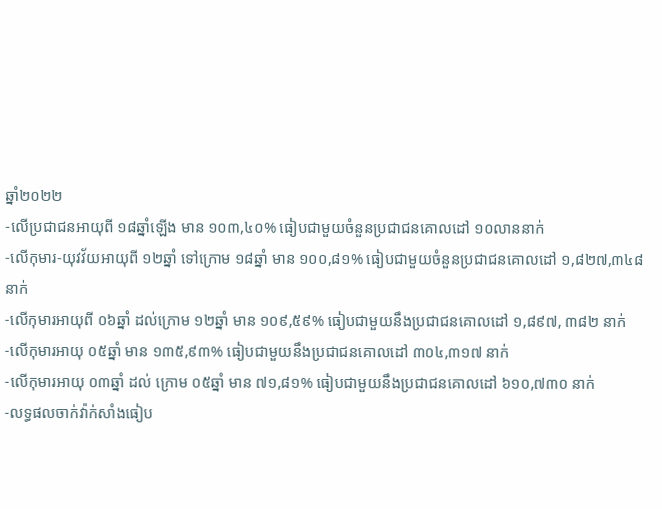ឆ្នាំ២០២២
-លើប្រជាជនអាយុពី ១៨ឆ្នាំឡើង មាន ១០៣,៤០% ធៀបជាមួយចំនួនប្រជាជនគោលដៅ ១០លាននាក់
-លើកុមារ-យុវវ័យអាយុពី ១២ឆ្នាំ ទៅក្រោម ១៨ឆ្នាំ មាន ១០០,៨១% ធៀបជាមួយចំនួនប្រជាជនគោលដៅ ១,៨២៧,៣៤៨ នាក់
-លើកុមារអាយុពី ០៦ឆ្នាំ ដល់ក្រោម ១២ឆ្នាំ មាន ១០៩,៥៩% ធៀបជាមួយនឹងប្រជាជនគោលដៅ ១,៨៩៧, ៣៨២ នាក់
-លើកុមារអាយុ ០៥ឆ្នាំ មាន ១៣៥,៩៣% ធៀបជាមួយនឹងប្រជាជនគោលដៅ ៣០៤,៣១៧ នាក់
-លើកុមារអាយុ ០៣ឆ្នាំ ដល់ ក្រោម ០៥ឆ្នាំ មាន ៧១,៨១% ធៀបជាមួយនឹងប្រជាជនគោលដៅ ៦១០,៧៣០ នាក់
-លទ្ធផលចាក់វ៉ាក់សាំងធៀប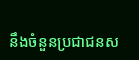នឹងចំនួនប្រជាជនស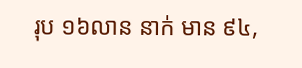រុប ១៦លាន នាក់ មាន ៩៤,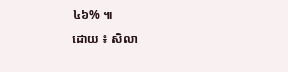៤៦% ៕
ដោយ ៖ សិលា